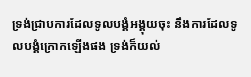ទ្រង់ជ្រាបការដែលទូលបង្គំអង្គុយចុះ នឹងការដែលទូលបង្គំក្រោកឡើងផង ទ្រង់ក៏យល់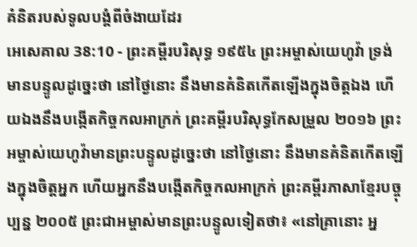គំនិតរបស់ទូលបង្គំពីចំងាយដែរ
អេសេគាល 38:10 - ព្រះគម្ពីរបរិសុទ្ធ ១៩៥៤ ព្រះអម្ចាស់យេហូវ៉ា ទ្រង់មានបន្ទូលដូច្នេះថា នៅថ្ងៃនោះ នឹងមានគំនិតកើតឡើងក្នុងចិត្តឯង ហើយឯងនឹងបង្កើតកិច្ចកលអាក្រក់ ព្រះគម្ពីរបរិសុទ្ធកែសម្រួល ២០១៦ ព្រះអម្ចាស់យេហូវ៉ាមានព្រះបន្ទូលដូច្នេះថា នៅថ្ងៃនោះ នឹងមានគំនិតកើតឡើងក្នុងចិត្តអ្នក ហើយអ្នកនឹងបង្កើតកិច្ចកលអាក្រក់ ព្រះគម្ពីរភាសាខ្មែរបច្ចុប្បន្ន ២០០៥ ព្រះជាអម្ចាស់មានព្រះបន្ទូលទៀតថា៖ «នៅគ្រានោះ អ្ន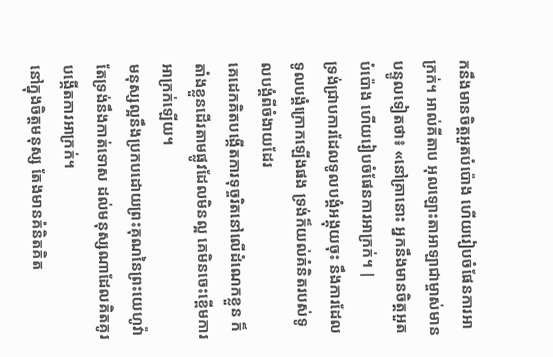កនឹងមានចិត្តអួតបំប៉ោង ហើយរៀបចំផែនការអាក្រក់។ អាល់គីតាប អុលឡោះតាអាឡាជាម្ចាស់មានបន្ទូលទៀតថា៖ «នៅគ្រានោះ អ្នកនឹងមានចិត្តអួតបំប៉ោង ហើយរៀបចំផែនការអាក្រក់។ |
ទ្រង់ជ្រាបការដែលទូលបង្គំអង្គុយចុះ នឹងការដែលទូលបង្គំក្រោកឡើងផង ទ្រង់ក៏យល់គំនិតរបស់ទូលបង្គំពីចំងាយដែរ
គេដេកគិតបង្កើតការទុច្ចរិតនៅលើដំណេកខ្លួន ក៏តាំងខ្លួនដើរតាមផ្លូវដែលមិនល្អ គេមិនចេះខ្ពើមការអាក្រក់ឡើយ។
មនុស្សល្អនឹងប្រកបដោយព្រះគុណនៃព្រះយេហូវ៉ា តែទ្រង់នឹងកាត់ទោស ដល់មនុស្សណាដែលគិតគូរបង្កើតការអាក្រក់។
នៅក្នុងចិត្តមនុស្ស តែងមានគំនិតគិត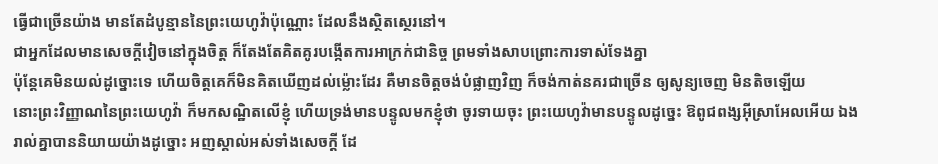ធ្វើជាច្រើនយ៉ាង មានតែដំបូន្មាននៃព្រះយេហូវ៉ាប៉ុណ្ណោះ ដែលនឹងស្ថិតស្ថេរនៅ។
ជាអ្នកដែលមានសេចក្ដីវៀចនៅក្នុងចិត្ត ក៏តែងតែគិតគូរបង្កើតការអាក្រក់ជានិច្ច ព្រមទាំងសាបព្រោះការទាស់ទែងគ្នា
ប៉ុន្តែគេមិនយល់ដូច្នោះទេ ហើយចិត្តគេក៏មិនគិតឃើញដល់ម៉្លោះដែរ គឺមានចិត្តចង់បំផ្លាញវិញ ក៏ចង់កាត់នគរជាច្រើន ឲ្យសូន្យចេញ មិនតិចឡើយ
នោះព្រះវិញ្ញាណនៃព្រះយេហូវ៉ា ក៏មកសណ្ឋិតលើខ្ញុំ ហើយទ្រង់មានបន្ទូលមកខ្ញុំថា ចូរទាយចុះ ព្រះយេហូវ៉ាមានបន្ទូលដូច្នេះ ឱពូជពង្សអ៊ីស្រាអែលអើយ ឯងរាល់គ្នាបាននិយាយយ៉ាងដូច្នោះ អញស្គាល់អស់ទាំងសេចក្ដី ដែ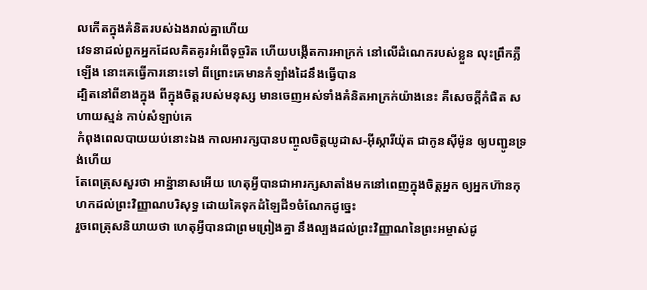លកើតក្នុងគំនិតរបស់ឯងរាល់គ្នាហើយ
វេទនាដល់ពួកអ្នកដែលគិតគូរអំពើទុច្ចរិត ហើយបង្កើតការអាក្រក់ នៅលើដំណេករបស់ខ្លួន លុះព្រឹកភ្លឺឡើង នោះគេធ្វើការនោះទៅ ពីព្រោះគេមានកំឡាំងដៃនឹងធ្វើបាន
ដ្បិតនៅពីខាងក្នុង ពីក្នុងចិត្តរបស់មនុស្ស មានចេញអស់ទាំងគំនិតអាក្រក់យ៉ាងនេះ គឺសេចក្ដីកំផិត សហាយស្មន់ កាប់សំឡាប់គេ
កំពុងពេលបាយយប់នោះឯង កាលអារក្សបានបញ្ចូលចិត្តយូដាស-អ៊ីស្ការីយ៉ុត ជាកូនស៊ីម៉ូន ឲ្យបញ្ជូនទ្រង់ហើយ
តែពេត្រុសសួរថា អាន៉្នានាសអើយ ហេតុអ្វីបានជាអារក្សសាតាំងមកនៅពេញក្នុងចិត្តអ្នក ឲ្យអ្នកហ៊ានកុហកដល់ព្រះវិញ្ញាណបរិសុទ្ធ ដោយគៃទុកដំឡៃដី១ចំណែកដូច្នេះ
រួចពេត្រុសនិយាយថា ហេតុអ្វីបានជាព្រមព្រៀងគ្នា នឹងល្បងដល់ព្រះវិញ្ញាណនៃព្រះអម្ចាស់ដូ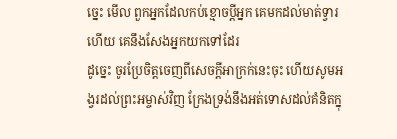ច្នេះ មើល ពួកអ្នកដែលកប់ខ្មោចប្ដីអ្នក គេមកដល់មាត់ទ្វារហើយ គេនឹងសែងអ្នកយកទៅដែរ
ដូច្នេះ ចូរប្រែចិត្តចេញពីសេចក្ដីអាក្រក់នេះចុះ ហើយសូមអង្វរដល់ព្រះអម្ចាស់វិញ ក្រែងទ្រង់នឹងអត់ទោសដល់គំនិតក្នុ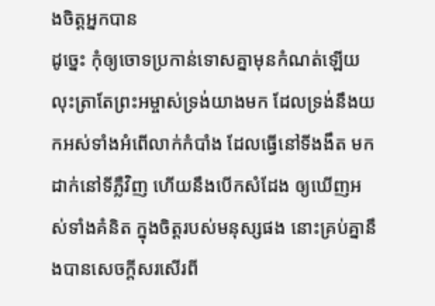ងចិត្តអ្នកបាន
ដូច្នេះ កុំឲ្យចោទប្រកាន់ទោសគ្នាមុនកំណត់ឡើយ លុះត្រាតែព្រះអម្ចាស់ទ្រង់យាងមក ដែលទ្រង់នឹងយកអស់ទាំងអំពើលាក់កំបាំង ដែលធ្វើនៅទីងងឹត មកដាក់នៅទីភ្លឺវិញ ហើយនឹងបើកសំដែង ឲ្យឃើញអស់ទាំងគំនិត ក្នុងចិត្តរបស់មនុស្សផង នោះគ្រប់គ្នានឹងបានសេចក្ដីសរសើរពី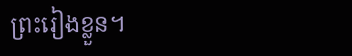ព្រះរៀងខ្លួន។